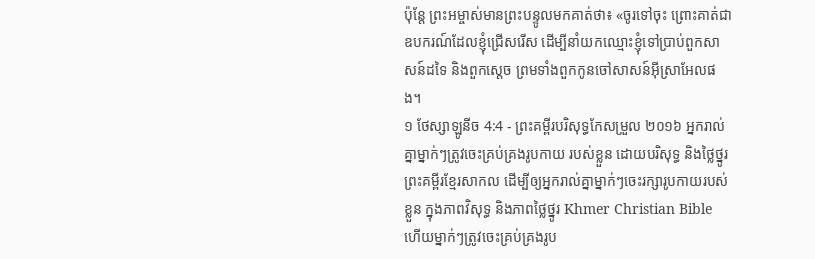ប៉ុន្តែ ព្រះអម្ចាស់មានព្រះបន្ទូលមកគាត់ថា៖ «ចូរទៅចុះ ព្រោះគាត់ជាឧបករណ៍ដែលខ្ញុំជ្រើសរើស ដើម្បីនាំយកឈ្មោះខ្ញុំទៅប្រាប់ពួកសាសន៍ដទៃ និងពួកស្តេច ព្រមទាំងពួកកូនចៅសាសន៍អ៊ីស្រាអែលផង។
១ ថែស្សាឡូនីច 4:4 - ព្រះគម្ពីរបរិសុទ្ធកែសម្រួល ២០១៦ អ្នករាល់គ្នាម្នាក់ៗត្រូវចេះគ្រប់គ្រងរូបកាយ របស់ខ្លួន ដោយបរិសុទ្ធ និងថ្លៃថ្នូរ ព្រះគម្ពីរខ្មែរសាកល ដើម្បីឲ្យអ្នករាល់គ្នាម្នាក់ៗចេះរក្សារូបកាយរបស់ខ្លួន ក្នុងភាពវិសុទ្ធ និងភាពថ្លៃថ្នូរ Khmer Christian Bible ហើយម្នាក់ៗត្រូវចេះគ្រប់គ្រងរូប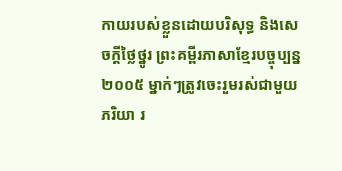កាយរបស់ខ្លួនដោយបរិសុទ្ធ និងសេចក្ដីថ្លៃថ្នូរ ព្រះគម្ពីរភាសាខ្មែរបច្ចុប្បន្ន ២០០៥ ម្នាក់ៗត្រូវចេះរួមរស់ជាមួយភរិយា រ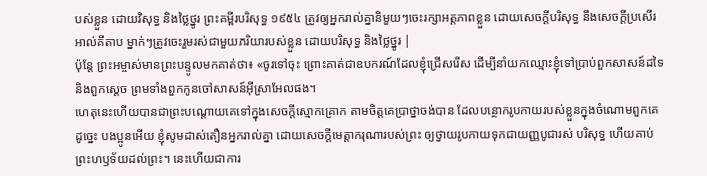បស់ខ្លួន ដោយវិសុទ្ធ និងថ្លៃថ្នូរ ព្រះគម្ពីរបរិសុទ្ធ ១៩៥៤ ត្រូវឲ្យអ្នករាល់គ្នានិមួយៗចេះរក្សាអត្តភាពខ្លួន ដោយសេចក្ដីបរិសុទ្ធ នឹងសេចក្ដីប្រសើរ អាល់គីតាប ម្នាក់ៗត្រូវចេះរួមរស់ជាមួយភរិយារបស់ខ្លួន ដោយបរិសុទ្ធ និងថ្លៃថ្នូរ |
ប៉ុន្តែ ព្រះអម្ចាស់មានព្រះបន្ទូលមកគាត់ថា៖ «ចូរទៅចុះ ព្រោះគាត់ជាឧបករណ៍ដែលខ្ញុំជ្រើសរើស ដើម្បីនាំយកឈ្មោះខ្ញុំទៅប្រាប់ពួកសាសន៍ដទៃ និងពួកស្តេច ព្រមទាំងពួកកូនចៅសាសន៍អ៊ីស្រាអែលផង។
ហេតុនេះហើយបានជាព្រះបណ្ដោយគេទៅក្នុងសេចក្តីស្មោកគ្រោក តាមចិត្តគេប្រាថ្នាចង់បាន ដែលបន្ថោករូបកាយរបស់ខ្លួនក្នុងចំណោមពួកគេ
ដូច្នេះ បងប្អូនអើយ ខ្ញុំសូមដាស់តឿនអ្នករាល់គ្នា ដោយសេចក្តីមេត្តាករុណារបស់ព្រះ ឲ្យថ្វាយរូបកាយទុកជាយញ្ញបូជារស់ បរិសុទ្ធ ហើយគាប់ព្រះហឫទ័យដល់ព្រះ។ នេះហើយជាការ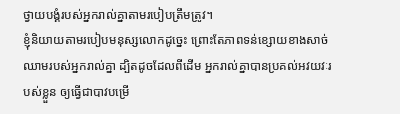ថ្វាយបង្គំរបស់អ្នករាល់គ្នាតាមរបៀបត្រឹមត្រូវ។
ខ្ញុំនិយាយតាមរបៀបមនុស្សលោកដូច្នេះ ព្រោះតែភាពទន់ខ្សោយខាងសាច់ឈាមរបស់អ្នករាល់គ្នា ដ្បិតដូចដែលពីដើម អ្នករាល់គ្នាបានប្រគល់អវយវៈរបស់ខ្លួន ឲ្យធ្វើជាបាវបម្រើ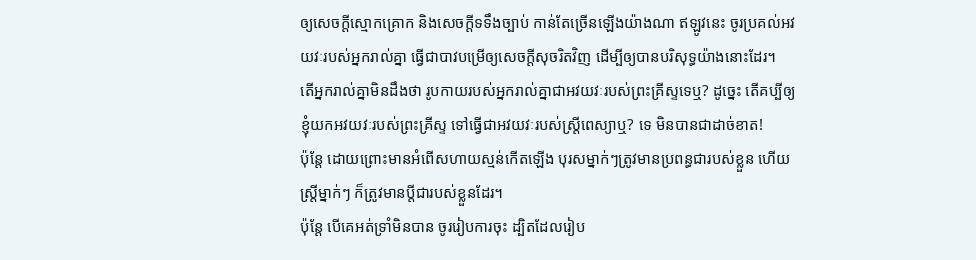ឲ្យសេចក្តីស្មោកគ្រោក និងសេចក្តីទទឹងច្បាប់ កាន់តែច្រើនឡើងយ៉ាងណា ឥឡូវនេះ ចូរប្រគល់អវយវៈរបស់អ្នករាល់គ្នា ធ្វើជាបាវបម្រើឲ្យសេចក្តីសុចរិតវិញ ដើម្បីឲ្យបានបរិសុទ្ធយ៉ាងនោះដែរ។
តើអ្នករាល់គ្នាមិនដឹងថា រូបកាយរបស់អ្នករាល់គ្នាជាអវយវៈរបស់ព្រះគ្រីស្ទទេឬ? ដូច្នេះ តើគប្បីឲ្យខ្ញុំយកអវយវៈរបស់ព្រះគ្រីស្ទ ទៅធ្វើជាអវយវៈរបស់ស្ត្រីពេស្យាឬ? ទេ មិនបានជាដាច់ខាត!
ប៉ុន្ដែ ដោយព្រោះមានអំពើសហាយស្មន់កើតឡើង បុរសម្នាក់ៗត្រូវមានប្រពន្ធជារបស់ខ្លួន ហើយស្រី្តម្នាក់ៗ ក៏ត្រូវមានប្តីជារបស់ខ្លួនដែរ។
ប៉ុន្តែ បើគេអត់ទ្រាំមិនបាន ចូររៀបការចុះ ដ្បិតដែលរៀប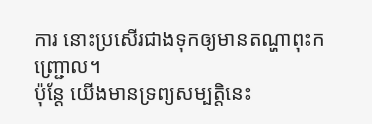ការ នោះប្រសើរជាងទុកឲ្យមានតណ្ហាពុះកញ្ជ្រោល។
ប៉ុន្ដែ យើងមានទ្រព្យសម្បត្តិនេះ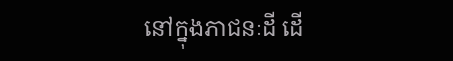នៅក្នុងភាជនៈដី ដើ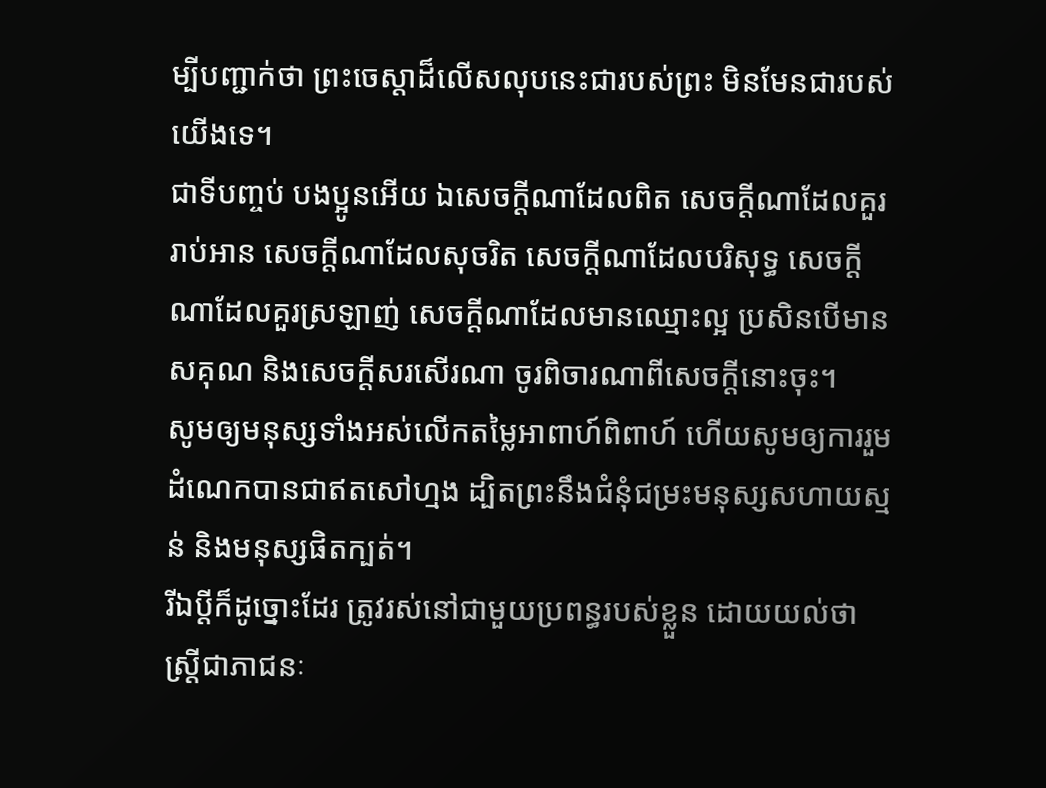ម្បីបញ្ជាក់ថា ព្រះចេស្ដាដ៏លើសលុបនេះជារបស់ព្រះ មិនមែនជារបស់យើងទេ។
ជាទីបញ្ចប់ បងប្អូនអើយ ឯសេចក្ដីណាដែលពិត សេចក្ដីណាដែលគួររាប់អាន សេចក្ដីណាដែលសុចរិត សេចក្ដីណាដែលបរិសុទ្ធ សេចក្ដីណាដែលគួរស្រឡាញ់ សេចក្ដីណាដែលមានឈ្មោះល្អ ប្រសិនបើមានសគុណ និងសេចក្ដីសរសើរណា ចូរពិចារណាពីសេចក្ដីនោះចុះ។
សូមឲ្យមនុស្សទាំងអស់លើកតម្លៃអាពាហ៍ពិពាហ៍ ហើយសូមឲ្យការរួមដំណេកបានជាឥតសៅហ្មង ដ្បិតព្រះនឹងជំនុំជម្រះមនុស្សសហាយស្មន់ និងមនុស្សផិតក្បត់។
រីឯប្ដីក៏ដូច្នោះដែរ ត្រូវរស់នៅជាមួយប្រពន្ធរបស់ខ្លួន ដោយយល់ថា ស្ត្រីជាភាជនៈ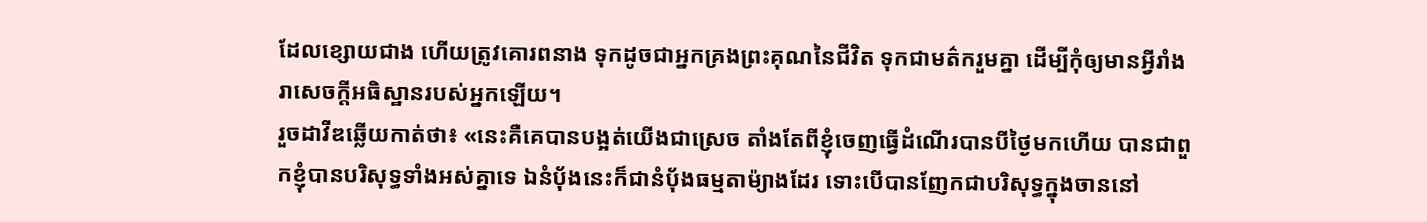ដែលខ្សោយជាង ហើយត្រូវគោរពនាង ទុកដូចជាអ្នកគ្រងព្រះគុណនៃជីវិត ទុកជាមត៌ករួមគ្នា ដើម្បីកុំឲ្យមានអ្វីរាំងរាសេចក្តីអធិស្ឋានរបស់អ្នកឡើយ។
រួចដាវីឌឆ្លើយកាត់ថា៖ «នេះគឺគេបានបង្អត់យើងជាស្រេច តាំងតែពីខ្ញុំចេញធ្វើដំណើរបានបីថ្ងៃមកហើយ បានជាពួកខ្ញុំបានបរិសុទ្ធទាំងអស់គ្នាទេ ឯនំបុ័ងនេះក៏ជានំបុ័ងធម្មតាម៉្យាងដែរ ទោះបើបានញែកជាបរិសុទ្ធក្នុងចាននៅ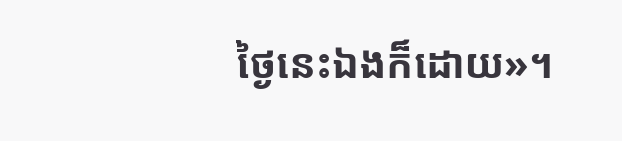ថ្ងៃនេះឯងក៏ដោយ»។